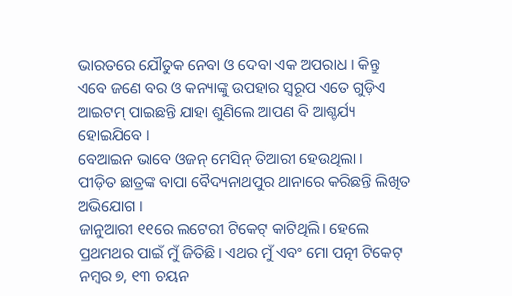ଭାରତରେ ଯୌତୁକ ନେବା ଓ ଦେବା ଏକ ଅପରାଧ । କିନ୍ତୁ ଏବେ ଜଣେ ବର ଓ କନ୍ୟାଙ୍କୁ ଉପହାର ସ୍ୱରୂପ ଏତେ ଗୁଡ଼ିଏ ଆଇଟମ୍ ପାଇଛନ୍ତି ଯାହା ଶୁଣିଲେ ଆପଣ ବି ଆଶ୍ଚର୍ଯ୍ୟ ହୋଇଯିବେ ।
ବେଆଇନ ଭାବେ ଓଜନ୍ ମେସିନ୍ ତିଆରୀ ହେଉଥିଲା ।
ପୀଡ଼ିତ ଛାତ୍ରଙ୍କ ବାପା ବୈଦ୍ୟନାଥପୁର ଥାନାରେ କରିଛନ୍ତି ଲିଖିତ ଅଭିଯୋଗ ।
ଜାନୁଆରୀ ୧୧ରେ ଲଟେରୀ ଟିକେଟ୍ କାଟିଥିଲି। ହେଲେ ପ୍ରଥମଥର ପାଇଁ ମୁଁ ଜିତିଛି। ଏଥର ମୁଁ ଏବଂ ମୋ ପତ୍ନୀ ଟିକେଟ୍ ନମ୍ବର ୭, ୧୩ ଚୟନ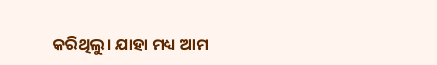କରିଥିଲୁ। ଯାହା ମଧ୍ୟ ଆମ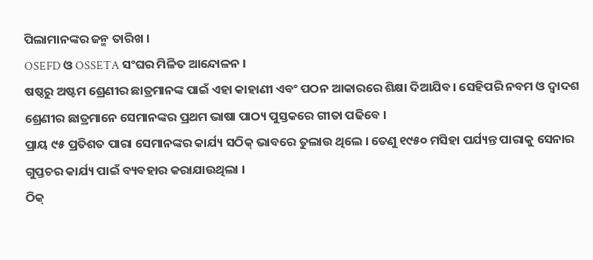ପିଲାମାନଙ୍କର ଜନ୍ମ ତାରିଖ ।
OSEFD ଓ OSSETA ସଂଘର ମିଳିତ ଆନ୍ଦୋଳନ ।
ଷଷ୍ଠରୁ ଅଷ୍ଟମ ଶ୍ରେଣୀର ଛାତ୍ରମାନଙ୍କ ପାଇଁ ଏହା କାହାଣୀ ଏବଂ ପଠନ ଆକାରରେ ଶିକ୍ଷା ଦିଆଯିବ। ସେହିପରି ନବମ ଓ ଦ୍ୱାଦଶ ଶ୍ରେଣୀର ଛାତ୍ରମାନେ ସେମାନଙ୍କର ପ୍ରଥମ ଭାଷା ପାଠ୍ୟ ପୁସ୍ତକରେ ଗୀତା ପଢିବେ ।
ପ୍ରାୟ ୯୫ ପ୍ରତିଶତ ପାରା ସେମାନଙ୍କର କାର୍ଯ୍ୟ ସଠିକ୍ ଭାବରେ ତୁଲାଉ ଥିଲେ । ତେଣୁ ୧୯୫୦ ମସିହା ପର୍ଯ୍ୟନ୍ତ ପାରାକୁ ସେନାର ଗୁପ୍ତଚର କାର୍ଯ୍ୟ ପାଇଁ ବ୍ୟବହାର କରାଯାଉଥିଲା ।
ଠିକ୍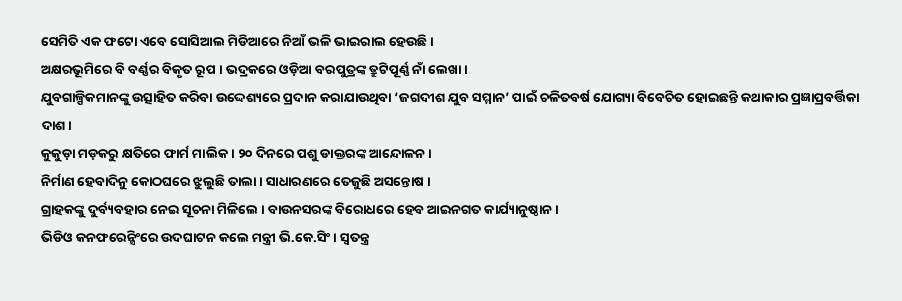ସେମିତି ଏକ ଫଟୋ ଏବେ ସୋସିଆଲ ମିଡିଆରେ ନିଆଁ ଭଳି ଭାଇରାଲ ହେଉଛି ।
ଅକ୍ଷରଭୂମିରେ ବି ବର୍ଣ୍ଣର ବିକୃତ ରୂପ । ଭଦ୍ରକରେ ଓଡ଼ିଆ ବରପୁତ୍ରଙ୍କ ତ୍ରୁଟିପୂର୍ଣ୍ଣ ନାଁ ଲେଖା ।
ଯୁବଗାଳ୍ପିକମାନଙ୍କୁ ଉତ୍ସାହିତ କରିବା ଉଦ୍ଦେଶ୍ୟରେ ପ୍ରଦାନ କରାଯାଉଥିବା ‘ଜଗଦୀଶ ଯୁବ ସମ୍ମାନ’ ପାଇଁ ଚଳିତବର୍ଷ ଯୋଗ୍ୟା ବିବେଚିତ ହୋଇଛନ୍ତି କଥାକାର ପ୍ରଜ୍ଞାପ୍ରବର୍ତ୍ତିକା ଦାଶ।
କୁକୁଡ଼ା ମଡ଼କରୁ କ୍ଷତିରେ ଫାର୍ମ ମାଲିକ । ୨୦ ଦିନରେ ପଶୁ ଡାକ୍ତରଙ୍କ ଆନ୍ଦୋଳନ ।
ନିର୍ମାଣ ହେବାଦିନୁ କୋଠଘରେ ଝୁଲୁଛି ତାଲା । ସାଧାରଣରେ ତେଜୁଛି ଅସନ୍ତୋଷ ।
ଗ୍ରାହକଙ୍କୁ ଦୁର୍ବ୍ୟବହାର ନେଇ ସୂଚନା ମିଳିଲେ । ବାଉନସରଙ୍କ ବିରୋଧରେ ହେବ ଆଇନଗତ କାର୍ଯ୍ୟାନୁଷ୍ଠାନ ।
ଭିଡିଓ କନଫରେନ୍ସିଂରେ ଉଦଘାଟନ କଲେ ମନ୍ତ୍ରୀ ଭି.କେ.ସିଂ । ସ୍ୱତନ୍ତ୍ର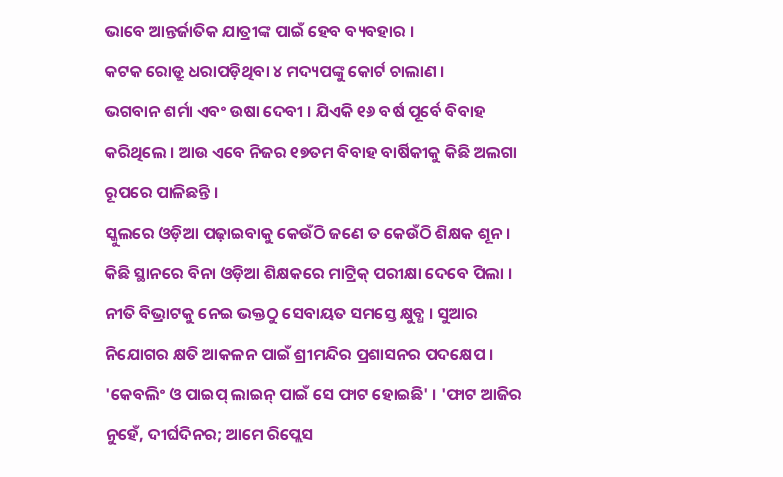ଭାବେ ଆନ୍ତର୍ଜାତିକ ଯାତ୍ରୀଙ୍କ ପାଇଁ ହେବ ବ୍ୟବହାର ।
କଟକ ରୋଡ୍ରୁ ଧରାପଡ଼ିଥିବା ୪ ମଦ୍ୟପଙ୍କୁ କୋର୍ଟ ଚାଲାଣ ।
ଭଗବାନ ଶର୍ମା ଏବଂ ଉଷା ଦେବୀ । ଯିଏକି ୧୬ ବର୍ଷ ପୂର୍ବେ ବିବାହ କରିଥିଲେ । ଆଉ ଏବେ ନିଜର ୧୭ତମ ବିବାହ ବାର୍ଷିକୀକୁ କିଛି ଅଲଗା ରୂପରେ ପାଳିଛନ୍ତି ।
ସ୍କୁଲରେ ଓଡ଼ିଆ ପଢ଼ାଇବାକୁ କେଉଁଠି ଜଣେ ତ କେଉଁଠି ଶିକ୍ଷକ ଶୂନ । କିଛି ସ୍ଥାନରେ ବିନା ଓଡ଼ିଆ ଶିକ୍ଷକରେ ମାଟ୍ରିକ୍ ପରୀକ୍ଷା ଦେବେ ପିଲା ।
ନୀତି ବିଭ୍ରାଟକୁ ନେଇ ଭକ୍ତଠୁ ସେବାୟତ ସମସ୍ତେ କ୍ଷୁବ୍ଧ । ସୁଆର ନିଯୋଗର କ୍ଷତି ଆକଳନ ପାଇଁ ଶ୍ରୀମନ୍ଦିର ପ୍ରଶାସନର ପଦକ୍ଷେପ ।
'କେବଲିଂ ଓ ପାଇପ୍ ଲାଇନ୍ ପାଇଁ ସେ ଫାଟ ହୋଇଛି' । 'ଫାଟ ଆଜିର ନୁହେଁ, ଦୀର୍ଘଦିନର; ଆମେ ରିପ୍ଲେସ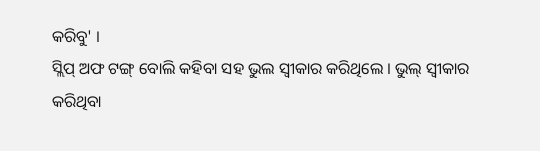କରିବୁ' ।
ସ୍ଲିପ୍ ଅଫ ଟଙ୍ଗ୍ ବୋଲି କହିବା ସହ ଭୁଲ ସ୍ବୀକାର କରିଥିଲେ । ଭୁଲ୍ ସ୍ୱୀକାର କରିଥିବା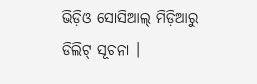ଭିଡ଼ିଓ ସୋସିଆଲ୍ ମିଡ଼ିଆରୁ ଡିଲିଟ୍ ସୂଚନା ।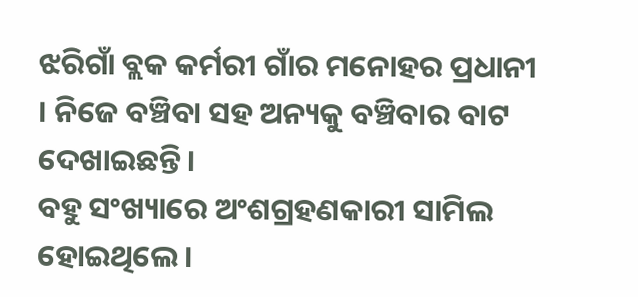ଝରିଗାଁ ବ୍ଲକ କର୍ମରୀ ଗାଁର ମନୋହର ପ୍ରଧାନୀ । ନିଜେ ବଞ୍ଚିବା ସହ ଅନ୍ୟକୁ ବଞ୍ଚିବାର ବାଟ ଦେଖାଇଛନ୍ତି ।
ବହୁ ସଂଖ୍ୟାରେ ଅଂଶଗ୍ରହଣକାରୀ ସାମିଲ ହୋଇଥିଲେ ।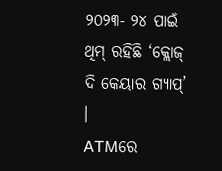୨୦୨୩- ୨୪ ପାଇଁ ଥିମ୍ ରହିଛି ‘କ୍ଲୋଜ୍ ଦି କେୟାର ଗ୍ୟାପ୍’ ।
ATMରେ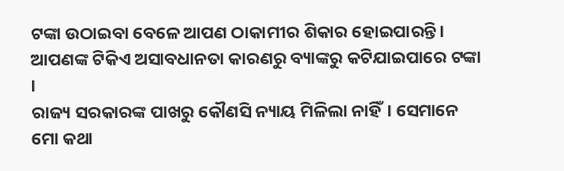ଟଙ୍କା ଉଠାଇବା ବେଳେ ଆପଣ ଠାକାମୀର ଶିକାର ହୋଇପାରନ୍ତି । ଆପଣଙ୍କ ଟିକିଏ ଅସାବଧାନତା କାରଣରୁ ବ୍ୟାଙ୍କରୁ କଟିଯାଇପାରେ ଟଙ୍କା ।
ରାଜ୍ୟ ସରକାରଙ୍କ ପାଖରୁ କୌଣସି ନ୍ୟାୟ ମିଳିଲା ନାହିଁ। ସେମାନେ ମୋ କଥା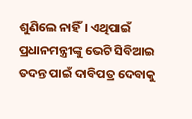ଶୁଣିଲେ ନାହିଁ। ଏଥିପାଇଁ ପ୍ରଧାନମନ୍ତ୍ରୀଙ୍କୁ ଭେଟି ସିବିଆଇ ତଦନ୍ତ ପାଇଁ ଦାବିପତ୍ର ଦେବାକୁ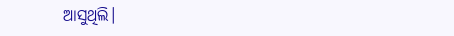ଆସୁଥିଲି।